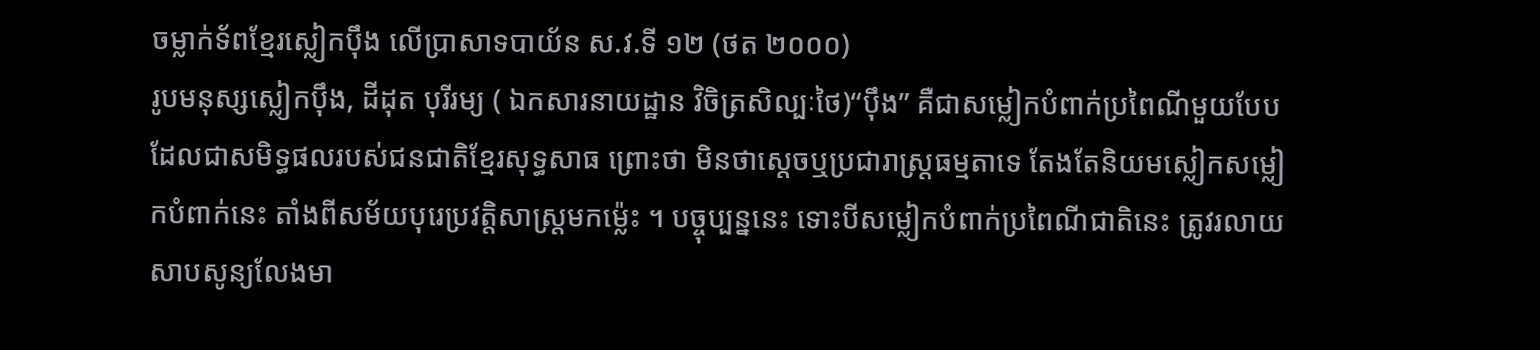ចម្លាក់ទ័ពខ្មែរស្លៀកប៉ឹង លើប្រាសាទបាយ័ន ស.វ.ទី ១២ (ថត ២០០០)
រូបមនុស្សស្លៀកប៉ឹង, ដីដុត បុរីរម្យ ( ឯកសារនាយដ្ឋាន វិចិត្រសិល្បៈថៃ)“ប៉ឹង” គឺជាសម្លៀកបំពាក់ប្រពៃណីមួយបែប ដែលជាសមិទ្ធផលរបស់ជនជាតិខ្មែរសុទ្ធសាធ ព្រោះថា មិនថាស្តេចឬប្រជារាស្ត្រធម្មតាទេ តែងតែនិយមស្លៀកសម្លៀកបំពាក់នេះ តាំងពីសម័យបុរេប្រវត្តិសាស្ត្រមកម្ល៉េះ ។ បច្ចុប្បន្ននេះ ទោះបីសម្លៀកបំពាក់ប្រពៃណីជាតិនេះ ត្រូវរលាយសាបសូន្យលែងមា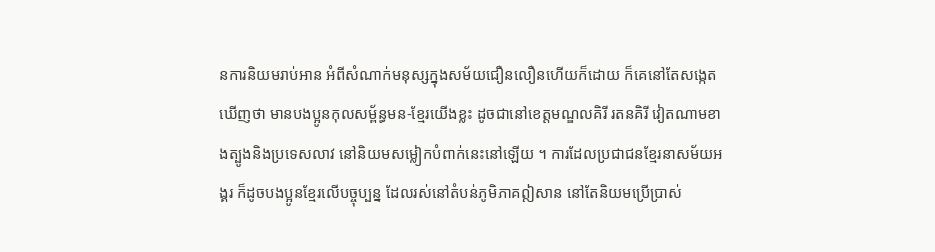នការនិយមរាប់អាន អំពីសំណាក់មនុស្សក្នុងសម័យជឿនលឿនហើយក៏ដោយ ក៏គេនៅតែសង្កេតឃើញថា មានបងប្អូនកុលសម្ព័ន្ធមន-ខ្មែរយើងខ្លះ ដូចជានៅខេត្តមណ្ឌលគិរី រតនគិរី វៀតណាមខាងត្បូងនិងប្រទេសលាវ នៅនិយមសម្លៀកបំពាក់នេះនៅឡើយ ។ ការដែលប្រជាជនខ្មែរនាសម័យអង្គរ ក៏ដូចបងប្អូនខ្មែរលើបច្ចុប្បន្ន ដែលរស់នៅតំបន់ភូមិភាគឦសាន នៅតែនិយមប្រើប្រាស់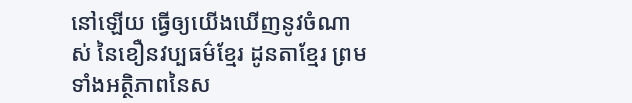នៅឡើយ ធ្វើឲ្យយើងឃើញនូវចំណាស់ នៃខឿនវប្បធម៌ខ្មែរ ដូនតាខ្មែរ ព្រមទាំងអត្ថិភាពនៃស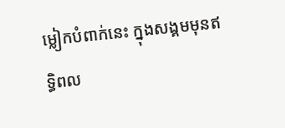ម្លៀកបំពាក់នេះ ក្នុងសង្គមមុនឥទ្ធិពល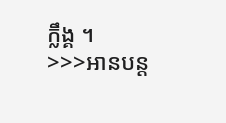ក្លឹង្គ ។
>>>អានបន្ត